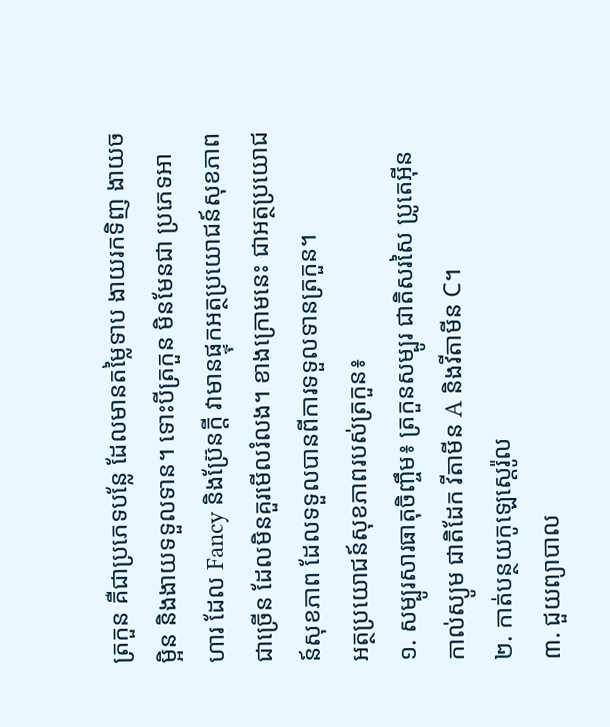ត្រកួន គឺជាប្រភេទបន្លែ ដែលមានតម្លៃទាប ងាយរកទិញ ងាយចម្អិន និងងាយទទួលទាន។ ទោះបីត្រកួន មិនមែនជា ប្រភេទអាហារ ដែល Fancy និងប្រ៊ែនក្ដី វាមានផ្ទុកអត្ថប្រយោជន៍សុខភាពជាច្រើន ដែលមិនគួរមើលរំលង។ ខាងក្រោមនេះ ជាអត្ថប្រយោជន៍សុខភាព ដែលទទួលបានពីការទទួលទានត្រកួន។
អត្ថប្រយោជន៍សុខភាពរបស់ត្រកួន៖
១. សម្បូរសារធាតុចិញ្ចឹម៖ ត្រកួនសម្បូរ ជាតិសរសៃ ប្រូតេអ៊ីន កាល់ស្យូម ជាតិដែក វីតាមីន A និងវីតាមីន C។
២. កាត់បន្ថយកូឡេស្តេរ៉ូល
៣. ជួយព្យាបាល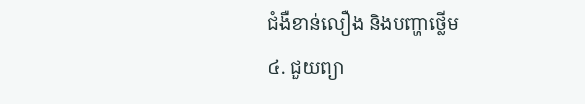ជំងឺខាន់លឿង និងបញ្ហាថ្លើម
៤. ជួយព្យា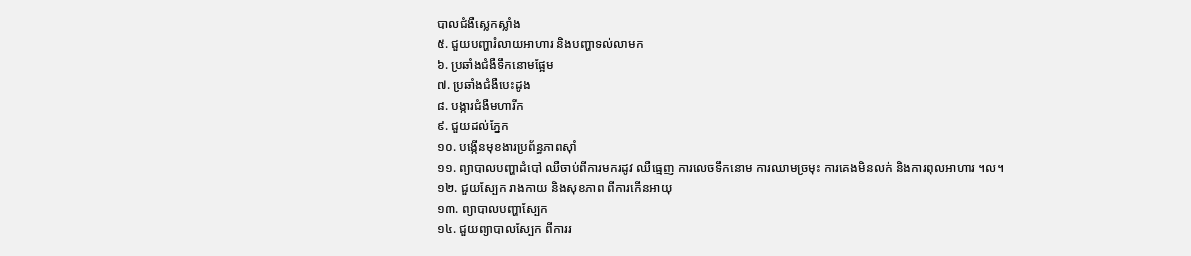បាលជំងឺស្លេកស្លាំង
៥. ជួយបញ្ហារំលាយអាហារ និងបញ្ហាទល់លាមក
៦. ប្រឆាំងជំងឺទឹកនោមផ្អែម
៧. ប្រឆាំងជំងឺបេះដូង
៨. បង្ការជំងឺមហារីក
៩. ជួយដល់ភ្នែក
១០. បង្កើនមុខងារប្រព័ន្ធភាពស៊ាំ
១១. ព្យាបាលបញ្ហាដំបៅ ឈឺចាប់ពីការមករដូវ ឈឺធ្មេញ ការលេចទឹកនោម ការឈាមច្រមុះ ការគេងមិនលក់ និងការពុលអាហារ ។ល។
១២. ជួយស្បែក រាងកាយ និងសុខភាព ពីការកើនអាយុ
១៣. ព្យាបាលបញ្ហាស្បែក
១៤. ជួយព្យាបាលស្បែក ពីការរ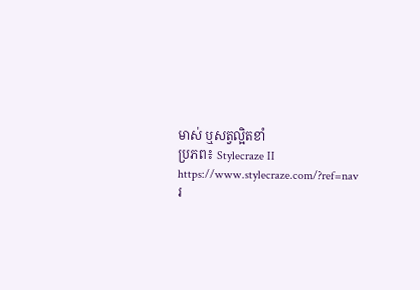មាស់ ឬសត្វល្អិតខាំ
ប្រភព៖ Stylecraze II https://www.stylecraze.com/?ref=nav
រ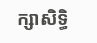ក្សាសិទ្ធិ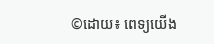©ដោយ៖ ពេទ្យយើង